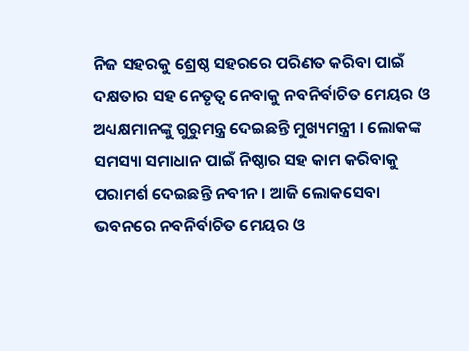ନିଜ ସହରକୁ ଶ୍ରେଷ୍ଠ ସହରରେ ପରିଣତ କରିବା ପାଇଁ ଦକ୍ଷତାର ସହ ନେତୃତ୍ୱ ନେବାକୁ ନବନିର୍ବାଚିତ ମେୟର ଓ ଅଧ୍ୟକ୍ଷମାନଙ୍କୁ ଗୁରୁମନ୍ତ୍ର ଦେଇଛନ୍ତି ମୁଖ୍ୟମନ୍ତ୍ରୀ । ଲୋକଙ୍କ ସମସ୍ୟା ସମାଧାନ ପାଇଁ ନିଷ୍ଠାର ସହ କାମ କରିବାକୁ ପରାମର୍ଶ ଦେଇଛନ୍ତି ନବୀନ । ଆଜି ଲୋକସେବା ଭବନରେ ନବନିର୍ବାଚିତ ମେୟର ଓ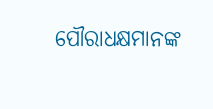ପୌରାଧକ୍ଷମାନଙ୍କ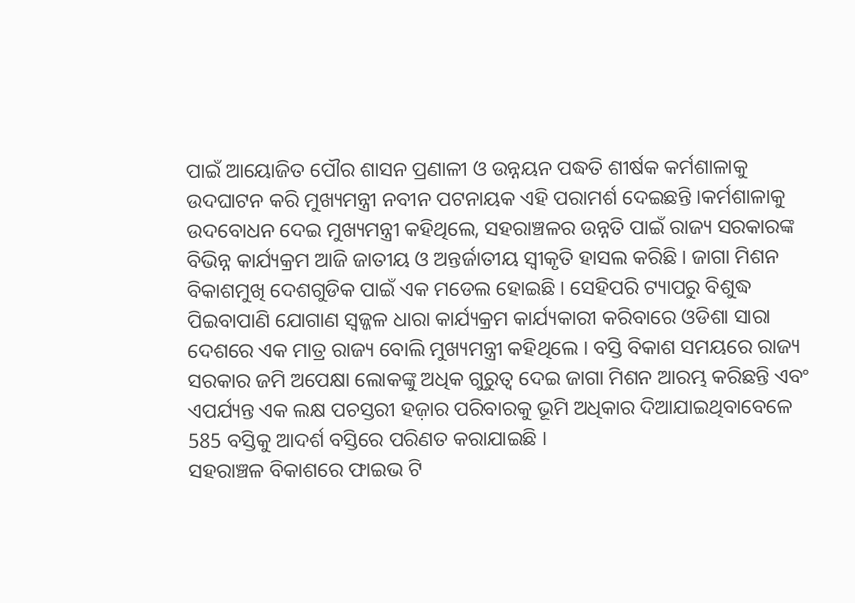ପାଇଁ ଆୟୋଜିତ ପୌର ଶାସନ ପ୍ରଣାଳୀ ଓ ଉନ୍ନୟନ ପଦ୍ଧତି ଶୀର୍ଷକ କର୍ମଶାଳାକୁ ଉଦଘାଟନ କରି ମୁଖ୍ୟମନ୍ତ୍ରୀ ନବୀନ ପଟନାୟକ ଏହି ପରାମର୍ଶ ଦେଇଛନ୍ତି ।କର୍ମଶାଳାକୁ ଉଦବୋଧନ ଦେଇ ମୁଖ୍ୟମନ୍ତ୍ରୀ କହିଥିଲେ, ସହରାଞ୍ଚଳର ଉନ୍ନତି ପାଇଁ ରାଜ୍ୟ ସରକାରଙ୍କ ବିଭିନ୍ନ କାର୍ଯ୍ୟକ୍ରମ ଆଜି ଜାତୀୟ ଓ ଅନ୍ତର୍ଜାତୀୟ ସ୍ୱୀକୃତି ହାସଲ କରିଛି । ଜାଗା ମିଶନ ବିକାଶମୁଖି ଦେଶଗୁଡିକ ପାଇଁ ଏକ ମଡେଲ ହୋଇଛି । ସେହିପରି ଟ୍ୟାପରୁ ବିଶୁଦ୍ଧ ପିଇବାପାଣି ଯୋଗାଣ ସ୍ବଜ୍ଜଳ ଧାରା କାର୍ଯ୍ୟକ୍ରମ କାର୍ଯ୍ୟକାରୀ କରିବାରେ ଓଡିଶା ସାରା ଦେଶରେ ଏକ ମାତ୍ର ରାଜ୍ୟ ବୋଲି ମୁଖ୍ୟମନ୍ତ୍ରୀ କହିଥିଲେ । ବସ୍ତି ବିକାଶ ସମୟରେ ରାଜ୍ୟ ସରକାର ଜମି ଅପେକ୍ଷା ଲୋକଙ୍କୁ ଅଧିକ ଗୁରୁତ୍ୱ ଦେଇ ଜାଗା ମିଶନ ଆରମ୍ଭ କରିଛନ୍ତି ଏବଂ ଏପର୍ଯ୍ୟନ୍ତ ଏକ ଲକ୍ଷ ପଚସ୍ତରୀ ହଜ଼ାର ପରିବାରକୁ ଭୂମି ଅଧିକାର ଦିଆଯାଇଥିବାବେଳେ 585 ବସ୍ତିକୁ ଆଦର୍ଶ ବସ୍ତିରେ ପରିଣତ କରାଯାଇଛି ।
ସହରାଞ୍ଚଳ ବିକାଶରେ ଫାଇଭ ଟି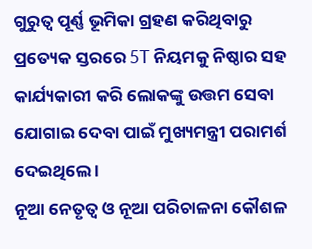ଗୁରୁତ୍ୱ ପୂର୍ଣ୍ଣ ଭୂମିକା ଗ୍ରହଣ କରିଥିବାରୁ ପ୍ରତ୍ୟେକ ସ୍ତରରେ 5T ନିୟମକୁ ନିଷ୍ଠାର ସହ କାର୍ଯ୍ୟକାରୀ କରି ଲୋକଙ୍କୁ ଉତ୍ତମ ସେବା ଯୋଗାଇ ଦେବା ପାଇଁ ମୁଖ୍ୟମନ୍ତ୍ରୀ ପରାମର୍ଶ ଦେଇଥିଲେ ।
ନୂଆ ନେତୃତ୍ୱ ଓ ନୂଆ ପରିଚାଳନା କୌଶଳ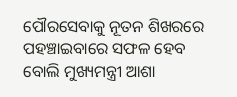ପୌରସେବାକୁ ନୂତନ ଶିଖରରେ ପହଞ୍ଚାଇବାରେ ସଫଳ ହେବ ବୋଲି ମୁଖ୍ୟମନ୍ତ୍ରୀ ଆଶା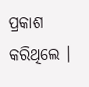ପ୍ରକାଶ କରିଥିଲେ ।